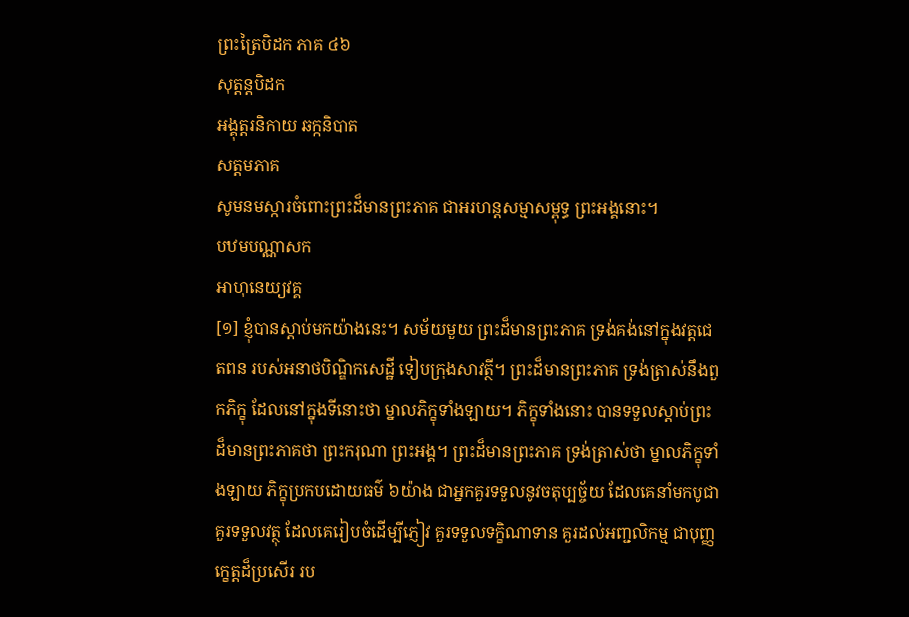ព្រះត្រៃបិដក ភាគ ៤៦
សុត្តន្តបិដក
អង្គុត្តរនិកាយ ឆក្កនិបាត
សត្តមភាគ
សូមនមស្ការចំពោះព្រះដ៏មានព្រះភាគ ជាអរហន្តសម្មាសម្ពុទ្ធ ព្រះអង្គនោះ។
បឋមបណ្ណាសក
អាហុនេយ្យវគ្គ
[១] ខ្ញុំបានស្តាប់មកយ៉ាងនេះ។ សម័យមួយ ព្រះដ៏មានព្រះភាគ ទ្រង់គង់នៅក្នុងវត្តជេតពន របស់អនាថបិណ្ឌិកសេដ្ឋី ទៀបក្រុងសាវត្ថី។ ព្រះដ៏មានព្រះភាគ ទ្រង់ត្រាស់នឹងពួកភិក្ខុ ដែលនៅក្នុងទីនោះថា ម្នាលភិក្ខុទាំងឡាយ។ ភិក្ខុទាំងនោះ បានទទួលស្តាប់ព្រះដ៏មានព្រះភាគថា ព្រះករុណា ព្រះអង្គ។ ព្រះដ៏មានព្រះភាគ ទ្រង់ត្រាស់ថា ម្នាលភិក្ខុទាំងឡាយ ភិក្ខុប្រកបដោយធម៌ ៦យ៉ាង ជាអ្នកគួរទទួលនូវចតុប្បច្ច័យ ដែលគេនាំមកបូជា គួរទទួលវត្ថុ ដែលគេរៀបចំដើម្បីភ្ញៀវ គួរទទួលទក្ខិណាទាន គួរដល់អញ្ជលិកម្ម ជាបុញ្ញក្ខេត្តដ៏ប្រសើរ រប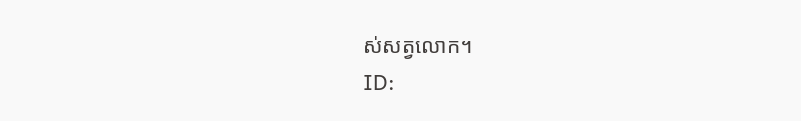ស់សត្វលោក។
ID: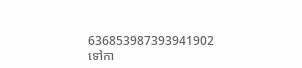636853987393941902
ទៅកា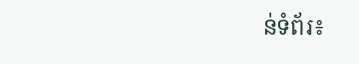ន់ទំព័រ៖